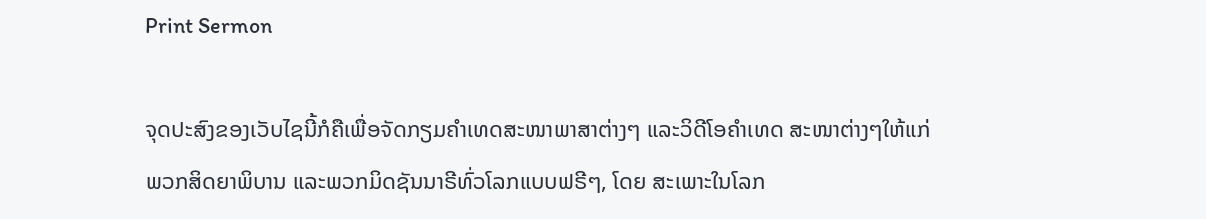Print Sermon

ຈຸດປະສົງຂອງເວັບໄຊນີ້ກໍຄືເພື່ອຈັດກຽມຄໍາເທດສະໜາພາສາຕ່າງໆ ແລະວິດີໂອຄໍາເທດ ສະໜາຕ່າງໆໃຫ້ແກ່ພວກສິດຍາພິບານ ແລະພວກມິດຊັນນາຣີທົ່ວໂລກແບບຟຣີໆ, ໂດຍ ສະເພາະໃນໂລກ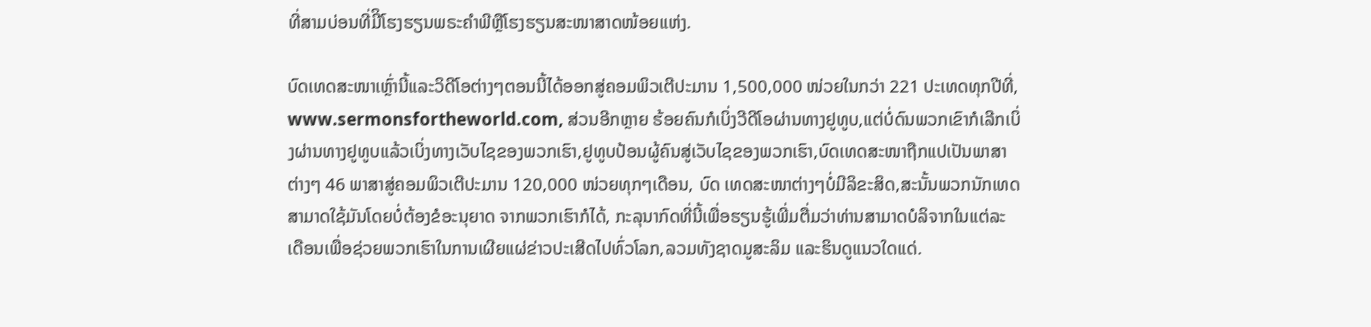ທີ່ສາມບ່ອນທີ່ມີິໂຮງຮຽນພຣະຄໍາພີຫຼືໂຮງຮຽນສະໜາສາດໜ້ອຍແຫ່ງ.

ບົດເທດສະໜາເຫຼົ່ານີ້ແລະວິດີໂອຕ່າງໆຕອນນີ້ໄດ້ອອກສູ່ຄອມພິວເຕີປະມານ 1,500,000 ໜ່ວຍໃນກວ່າ 221 ປະເທດທຸກປີທີ່, www.sermonsfortheworld.com, ສ່ວນອີກຫຼາຍ ຮ້ອຍຄົນກໍເບິ່ງວີດີໂອຜ່ານທາງຢູທູບ,ແຕ່ບໍ່ດົນພວກເຂົາກໍເລີກເບິ່ງຜ່ານທາງຢູທູບແລ້ວເບິ່ງທາງເວັບໄຊຂອງພວກເຮົາ,ຢູທູບປ້ອນຜູ້ຄົນສູ່ເວັບໄຊຂອງພວກເຮົາ,ບົດເທດສະໜາຖືກແປເປັນພາສາຕ່າງໆ 46 ພາສາສູ່ຄອມພິວເຕີປະມານ 120,000 ໜ່ວຍທຸກໆເດືອນ, ບົດ ເທດສະໜາຕ່າງໆບໍ່ມີລິຂະສິດ,ສະນັ້ນພວກນັກເທດສາມາດໃຊ້ມັນໂດຍບໍ່ຕ້ອງຂໍອະນຸຍາດ ຈາກພວກເຮົາກໍໄດ້, ກະລຸນາກົດທີ່ນີ້ເພື່ອຮຽນຮູ້ເພີ່ມຕື່ມວ່າທ່ານສາມາດບໍລິຈາກໃນແຕ່ລະ ເດືອນເພື່ອຊ່ວຍພວກເຮົາໃນການເຜີຍແຜ່ຂ່າວປະເສີດໄປທົ່ວໂລກ,ລວມທັງຊາດມູສະລິມ ແລະຮິນດູແນວໃດແດ່.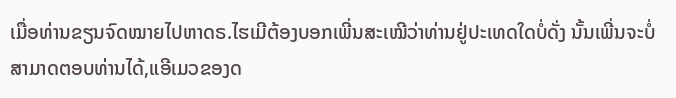ເມື່ອທ່ານຂຽນຈົດໝາຍໄປຫາດຣ.ໄຮເມີຕ້ອງບອກເພີ່ນສະເໝີວ່າທ່ານຢູ່ປະເທດໃດບໍ່ດັ່ງ ນັ້ນເພີ່ນຈະບໍ່ສາມາດຕອບທ່ານໄດ້,ແອີເມວຂອງດ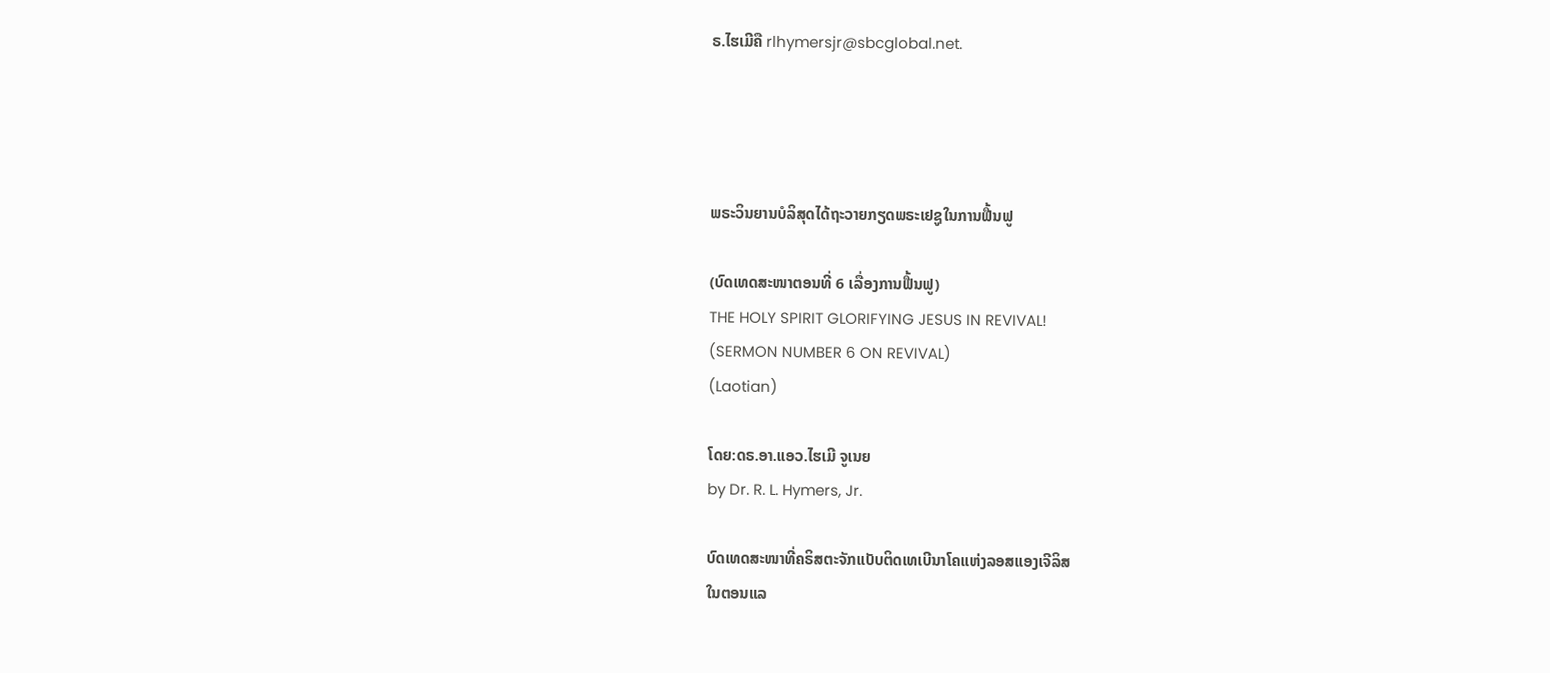ຣ.ໄຮເມີຄື rlhymersjr@sbcglobal.net.




ພຣະວິນຍານບໍລິສຸດໄດ້ຖະວາຍກຽດພຣະເຢຊູໃນການຟື້ນຟູ

(ບົດເທດສະໜາຕອນທີ່ 6 ເລື່ອງການຟື້ນຟູ)
THE HOLY SPIRIT GLORIFYING JESUS IN REVIVAL!
(SERMON NUMBER 6 ON REVIVAL)
(Laotian)

ໂດຍ:ດຣ.ອາ.ແອວ.ໄຮເມີ ຈູເນຍ
by Dr. R. L. Hymers, Jr.

ບົດເທດສະໜາທີ່ຄຣິສຕະຈັກແບັບຕິດເທເບີນາໂຄແຫ່ງລອສແອງເຈີລິສ
ໃນຕອນແລ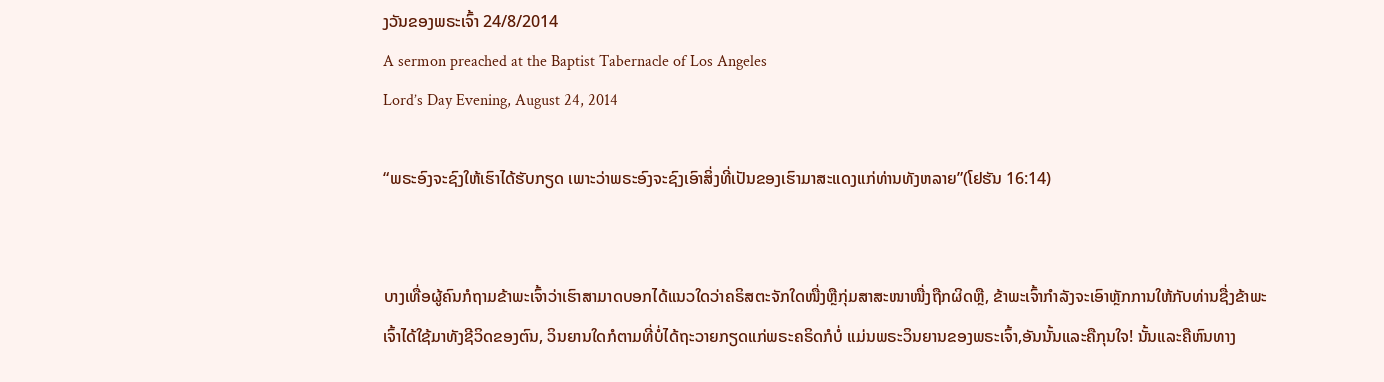ງວັນຂອງພຣະເຈົ້າ 24/8/2014
A sermon preached at the Baptist Tabernacle of Los Angeles
Lord’s Day Evening, August 24, 2014

“ພຣະອົງຈະຊົງໃຫ້ເຮົາໄດ້ຮັບກຽດ ເພາະວ່າພຣະອົງຈະຊົງເອົາສິ່ງທີ່ເປັນຂອງເຮົາມາສະແດງແກ່ທ່ານທັງຫລາຍ”(ໂຢຮັນ 16:14)


ບາງເທື່ອຜູ້ຄົນກໍຖາມຂ້າພະເຈົ້າວ່າເຮົາສາມາດບອກໄດ້ແນວໃດວ່າຄຣິສຕະຈັກໃດໜື່ງຫຼືກຸ່ມສາສະໜາໜື່ງຖືກຜິດຫຼື, ຂ້າພະເຈົ້າກໍາລັງຈະເອົາຫຼັກການໃຫ້ກັບທ່ານຊື່ງຂ້າພະ ເຈົ້າໄດ້ໃຊ້ມາທັງຊີວິດຂອງຕົນ, ວິນຍານໃດກໍຕາມທີ່ບໍ່ໄດ້ຖະວາຍກຽດແກ່ພຣະຄຣິດກໍບໍ່ ແມ່ນພຣະວິນຍານຂອງພຣະເຈົ້າ,ອັນນັ້ນແລະຄືກຸນໃຈ! ນັ້ນແລະຄືຫົນທາງ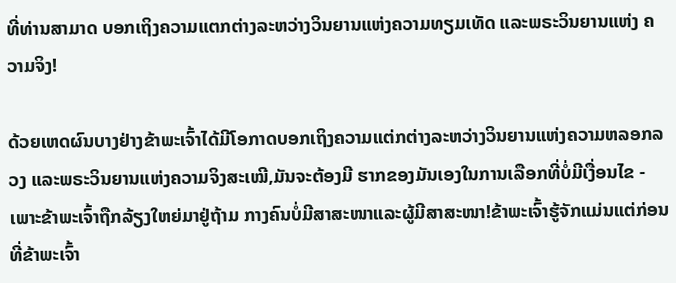ທີ່ທ່ານສາມາດ ບອກເຖິງຄວາມແຕກຕ່າງລະຫວ່າງວິນຍານແຫ່ງຄວາມທຽມເທັດ ແລະພຣະວິນຍານແຫ່ງ ຄວາມຈິງ!

ດ້ວຍເຫດຜົນບາງຢ່າງຂ້າພະເຈົ້າໄດ້ມີໂອກາດບອກເຖິງຄວາມແຕ່ກຕ່າງລະຫວ່າງວິນຍານແຫ່ງຄວາມຫລອກລວງ ແລະພຣະວິນຍານແຫ່ງຄວາມຈິງສະເໝີ,ມັນຈະຕ້ອງມີ ຮາກຂອງມັນເອງໃນການເລືອກທີ່ບໍ່ມີເງື່ອນໄຂ - ເພາະຂ້າພະເຈົ້າຖືກລ້ຽງໃຫຍ່ມາຢູ່ຖ້າມ ກາງຄົນບໍ່ມີສາສະໜາແລະຜູ້ມີສາສະໜາ!ຂ້າພະເຈົ້າຮູ້ຈັກແມ່ນແຕ່ກ່ອນທີ່ຂ້າພະເຈົ້າ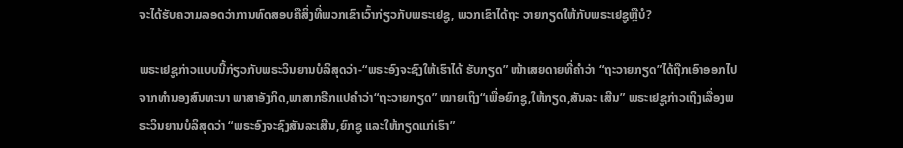ຈະໄດ້ຮັບຄວາມລອດວ່າການທົດສອບຄືສິ່ງທີ່ພວກເຂົາເວົ້າກ່ຽວກັບພຣະເຢຊູ, ພວກເຂົາໄດ້ຖະ ວາຍກຽດໃຫ້ກັບພຣະເຢຊູຫຼືບໍ?

ພຣະເຢຊູກ່າວແບບນີ້ກ່ຽວກັບພຣະວິນຍານບໍລິສຸດວ່າ-“ພຣະອົງຈະຊົງໃຫ້ເຮົາໄດ້ ຮັບກຽດ” ໜ້າເສຍດາຍທີ່ຄໍາວ່າ “ຖະວາຍກຽດ”ໄດ້ຖືກເອົາອອກໄປຈາກທໍານອງສົນທະນາ ພາສາອັງກິດ,ພາສາກຣີກແປຄໍາວ່າ“ຖະວາຍກຽດ” ໝາຍເຖິງ“ເພື່ອຍົກຊູ,ໃຫ້ກຽດ,ສັນລະ ເສີນ” ພຣະເຢຊູກ່າວເຖິງເລື່ອງພຣະວິນຍານບໍລິສຸດວ່າ “ພຣະອົງຈະຊົງສັນລະເສີນ,ຍົກຊູ ແລະໃຫ້ກຽດແກ່ເຮົາ”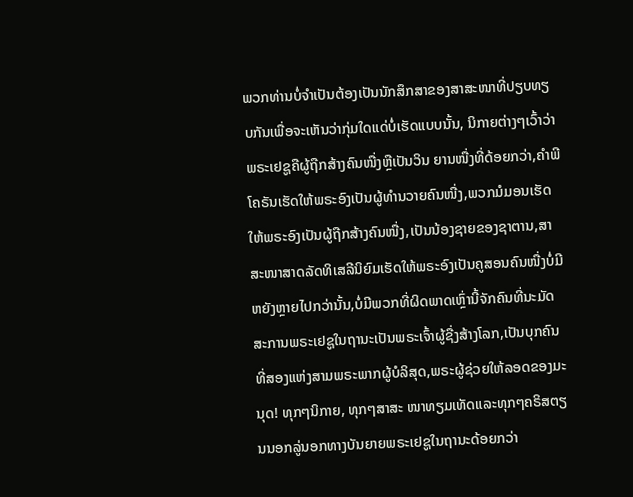ພວກທ່ານບໍ່ຈໍາເປັນຕ້ອງເປັນນັກສຶກສາຂອງສາສະໜາທີ່ປຽບທຽບກັນເພື່ອຈະເຫັນວ່າກຸ່ມໃດແດ່ບໍ່ເຮັດແບບນັ້ນ, ນິກາຍຕ່າງໆເວົ້າວ່າພຣະເຢຊູຄືຜູ້ຖືກສ້າງຄົນໜື່ງຫຼືເປັນວິນ ຍານໜື່ງທີ່ດ້ອຍກວ່າ,ຄໍາພີໂຄຣັນເຮັດໃຫ້ພຣະອົງເປັນຜູ້ທໍານວາຍຄົນໜື່ງ,ພວກມໍມອນເຮັດໃຫ້ພຣະອົງເປັນຜູ້ຖືກສ້າງຄົນໜື່ງ,ເປັນນ້ອງຊາຍຂອງຊາຕານ,ສາສະໜາສາດລັດທິເສລີນິຍົມເຮັດໃຫ້ພຣະອົງເປັນຄູສອນຄົນໜື່ງບໍ່ມີຫຍັງຫຼາຍໄປກວ່ານັ້ນ,ບໍ່ມີພວກທີ່ຜິດພາດເຫຼົ່ານີ້ຈັກຄົນທີ່ນະມັດສະການພຣະເຢຊູໃນຖານະເປັນພຣະເຈົ້າຜູ້ຊື່ງສ້າງໂລກ,ເປັນບຸກຄົນທີ່ສອງແຫ່ງສາມພຣະພາກຜູ້ບໍລິສຸດ,ພຣະຜູ້ຊ່ວຍໃຫ້ລອດຂອງມະນຸດ! ທຸກໆນິກາຍ, ທຸກໆສາສະ ໜາທຽມເທັດແລະທຸກໆຄຣິສຕຽນນອກລູ່ນອກທາງບັນຍາຍພຣະເຢຊູໃນຖານະດ້ອຍກວ່າ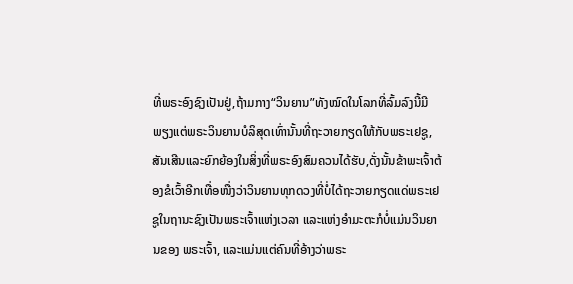ທີ່ພຣະອົງຊົງເປັນຢູ່,ຖ້າມກາງ“ວິນຍານ”ທັງໝົດໃນໂລກທີ່ລົ້ມລົງນີ້ມີພຽງແຕ່ພຣະວິນຍານບໍລິສຸດເທົ່ານັ້ນທີ່ຖະວາຍກຽດໃຫ້ກັບພຣະເຢຊູ,ສັນເສີນແລະຍົກຍ້ອງໃນສິ່ງທີ່ພຣະອົງສົມຄວນໄດ້ຮັບ,ດັ່ງນັ້ນຂ້າພະເຈົ້າຕ້ອງຂໍເວົ້າອີກເທື່ອໜື່ງວ່າວິນຍານທຸກດວງທີ່ບໍ່ໄດ້ຖະວາຍກຽດແດ່ພຣະເຢຊູໃນຖານະຊົງເປັນພຣະເຈົ້າແຫ່ງເວລາ ແລະແຫ່ງອໍາມະຕະກໍບໍ່ແມ່ນວິນຍານຂອງ ພຣະເຈົ້າ, ແລະແມ່ນແຕ່ຄົນທີ່ອ້າງວ່າພຣະ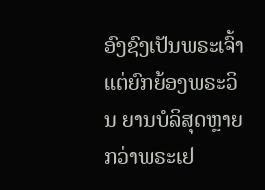ອົງຊົງເປັນພຣະເຈົ້າ ແຕ່ຍົກຍ້ອງພຣະວິນ ຍານບໍລິສຸດຫຼາຍກວ່າພຣະເຢ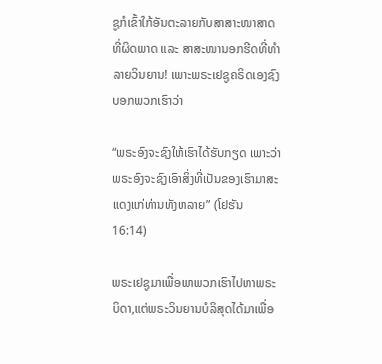ຊູກໍເຂົ້າໃກ້ອັນຕະລາຍກັບສາສາະໜາສາດທີ່ຜິດພາດ ແລະ ສາສະໜານອກຮີດທີ່ທໍາລາຍວິນຍານ! ເພາະພຣະເຢຊູຄຣິດເອງຊົງບອກພວກເຮົາວ່າ

“ພຣະອົງຈະຊົງໃຫ້ເຮົາໄດ້ຮັບກຽດ ເພາະວ່າພຣະອົງຈະຊົງເອົາສິ່ງທີ່ເປັນຂອງເຮົາມາສະແດງແກ່ທ່ານທັງຫລາຍ” (ໂຢຮັນ 16:14)

ພຣະເຢຊູມາເພື່ອພາພວກເຮົາໄປຫາພຣະບິດາ,ແຕ່ພຣະວິນຍານບໍລິສຸດໄດ້ມາເພື່ອ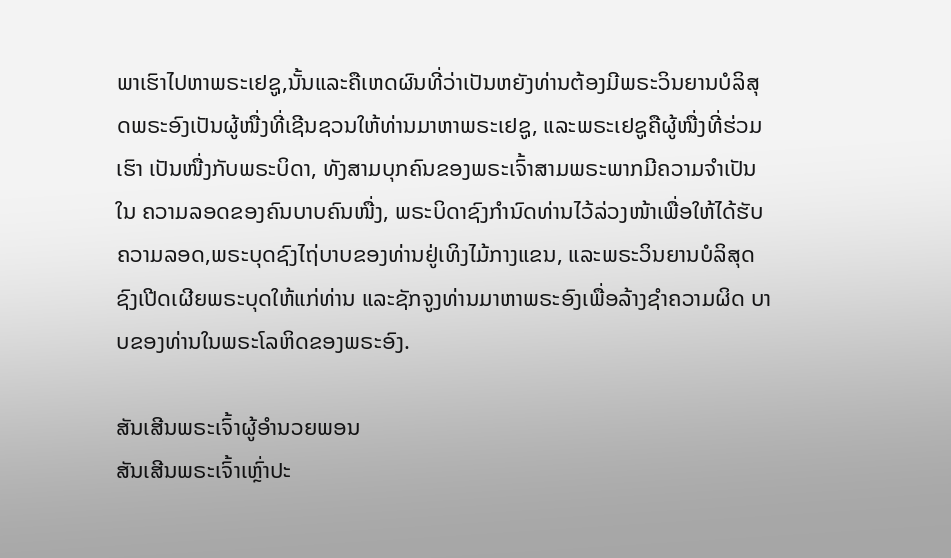ພາເຮົາໄປຫາພຣະເຢຊູ,ນັ້ນແລະຄືເຫດຜົນທີ່ວ່າເປັນຫຍັງທ່ານຕ້ອງມີພຣະວິນຍານບໍລິສຸດພຣະອົງເປັນຜູ້ໜື່ງທີ່ເຊີນຊວນໃຫ້ທ່ານມາຫາພຣະເຢຊູ, ແລະພຣະເຢຊູຄືຜູ້ໜື່ງທີ່ຮ່ວມເຮົາ ເປັນໜື່ງກັບພຣະບິດາ, ທັງສາມບຸກຄົນຂອງພຣະເຈົ້າສາມພຣະພາກມີຄວາມຈໍາເປັນໃນ ຄວາມລອດຂອງຄົນບາບຄົນໜື່ງ, ພຣະບິດາຊົງກໍານົດທ່ານໄວ້ລ່ວງໜ້າເພື່ອໃຫ້ໄດ້ຮັບ ຄວາມລອດ,ພຣະບຸດຊົງໄຖ່ບາບຂອງທ່ານຢູ່ເທິງໄມ້ກາງແຂນ, ແລະພຣະວິນຍານບໍລິສຸດ ຊົງເປີດເຜີຍພຣະບຸດໃຫ້ແກ່ທ່ານ ແລະຊັກຈູງທ່ານມາຫາພຣະອົງເພື່ອລ້າງຊໍາຄວາມຜິດ ບາບຂອງທ່ານໃນພຣະໂລຫິດຂອງພຣະອົງ.

ສັນເສີນພຣະເຈົ້າຜູ້ອໍານວຍພອນ
ສັນເສີນພຣະເຈົ້າເຫຼົ່າປະ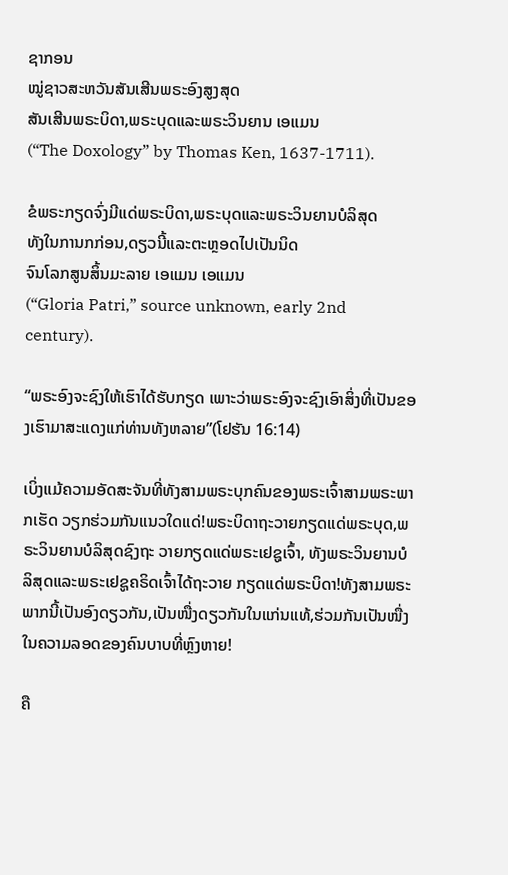ຊາກອນ
ໝູ່ຊາວສະຫວັນສັນເສີນພຣະອົງສູງສຸດ
ສັນເສີນພຣະບິດາ,ພຣະບຸດແລະພຣະວິນຍານ ເອແມນ
(“The Doxology” by Thomas Ken, 1637-1711).

ຂໍພຣະກຽດຈົ່ງມີແດ່ພຣະບິດາ,ພຣະບຸດແລະພຣະວິນຍານບໍລິສຸດ
ທັງໃນການກກ່ອນ,ດຽວນີ້ແລະຕະຫຼອດໄປເປັນນິດ
ຈົນໂລກສູນສິ້ນມະລາຍ ເອແມນ ເອແມນ
(“Gloria Patri,” source unknown, early 2nd century).

“ພຣະອົງຈະຊົງໃຫ້ເຮົາໄດ້ຮັບກຽດ ເພາະວ່າພຣະອົງຈະຊົງເອົາສິ່ງທີ່ເປັນຂອງເຮົາມາສະແດງແກ່ທ່ານທັງຫລາຍ”(ໂຢຮັນ 16:14)

ເບິ່ງແມ້ຄວາມອັດສະຈັນທີ່ທັງສາມພຣະບຸກຄົນຂອງພຣະເຈົ້າສາມພຣະພາກເຮັດ ວຽກຮ່ວມກັນແນວໃດແດ່!ພຣະບິດາຖະວາຍກຽດແດ່ພຣະບຸດ,ພຣະວິນຍານບໍລິສຸດຊົງຖະ ວາຍກຽດແດ່ພຣະເຢຊູເຈົ້າ, ທັງພຣະວິນຍານບໍລິສຸດແລະພຣະເຢຊູຄຣິດເຈົ້າໄດ້ຖະວາຍ ກຽດແດ່ພຣະບິດາ!ທັງສາມພຣະພາກນີ້ເປັນອົງດຽວກັນ,ເປັນໜື່ງດຽວກັນໃນແກ່ນແທ້,ຮ່ວມກັນເປັນໜື່ງໃນຄວາມລອດຂອງຄົນບາບທີ່ຫຼົງຫາຍ!

ຄື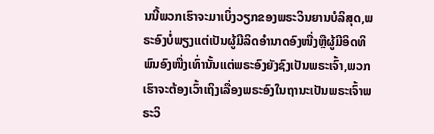ນນີ້ພວກເຮົາຈະມາເບິ່ງວຽກຂອງພຣະວິນຍານບໍລິສຸດ,ພຣະອົງບໍ່ພຽງແຕ່ເປັນຜູ້ມີລິດອໍານາດອົງໜື່ງຫຼືຜູ້ມີອິດທິພົນອົງໜື່ງເທົ່ານັ້ນແຕ່ພຣະອົງຍັງຊົງເປັນພຣະເຈົ້າ,ພວກເຮົາຈະຕ້ອງເວົ້າເຖິງເລື່ອງພຣະອົງໃນຖານະເປັນພຣະເຈົ້າພຣະວິ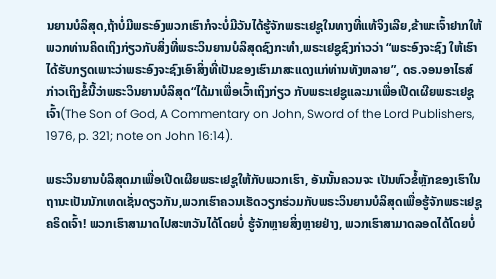ນຍານບໍລິສຸດ,ຖ້າບໍ່ມີພຣະອົງພວກເຮົາກໍຈະບໍ່ມີວັນໄດ້ຮູ້ຈັກພຣະເຢຊູໃນທາງທີ່ແທ້ຈິງເລີຍ,ຂ້າພະເຈົ້າຢາກໃຫ້ພວກທ່ານຄິດເຖິງກ່ຽວກັບສິ່ງທີ່ພຣະວິນຍານບໍລິສຸດຊົງກະທໍາ,ພຣະເຢຊູຊົງກ່າວວ່າ “ພຣະອົງຈະຊົງ ໃຫ້ເຮົາໄດ້ຮັບກຽດເພາະວ່າພຣະອົງຈະຊົງເອົາສິ່ງທີ່ເປັນຂອງເຮົາມາສະແດງແກ່ທ່ານທັງຫລາຍ”, ດຣ.ຈອນອາໄຣສ໌ກ່າວເຖິງຂໍ້ນີ້ວ່າພຣະວິນຍານບໍລິສຸດ“ໄດ້ມາເພື່ອເວົ້າເຖິງກ່ຽວ ກັບພຣະເຢຊູແລະມາເພື່ອເປີດເຜີຍພຣະເຢຊູເຈົ້າ(The Son of God, A Commentary on John, Sword of the Lord Publishers, 1976, p. 321; note on John 16:14).

ພຣະວິນຍານບໍລິສຸດມາເພື່ອເປີດເຜີຍພຣະເຢຊູໃຫ້ກັບພວກເຮົາ, ອັນນັ້ນຄວນຈະ ເປັນຫົວຂໍ້ຫຼັກຂອງເຮົາໃນຖານະເປັນນັກເທດເຊັ່ນດຽວກັນ,ພວກເຮົາຄວນເຮັດວຽກຮ່ວມກັບພຣະວິນຍານບໍລິສຸດເພື່ອຮູ້ຈັກພຣະເຢຊູຄຣິດເຈົ້າ! ພວກເຮົາສາມາດໄປສະຫວັນໄດ້ໂດຍບໍ່ ຮູ້ຈັກຫຼາຍສິ່ງຫຼາຍຢ່າງ, ພວກເຮົາສາມາດລອດໄດ້ໂດຍບໍ່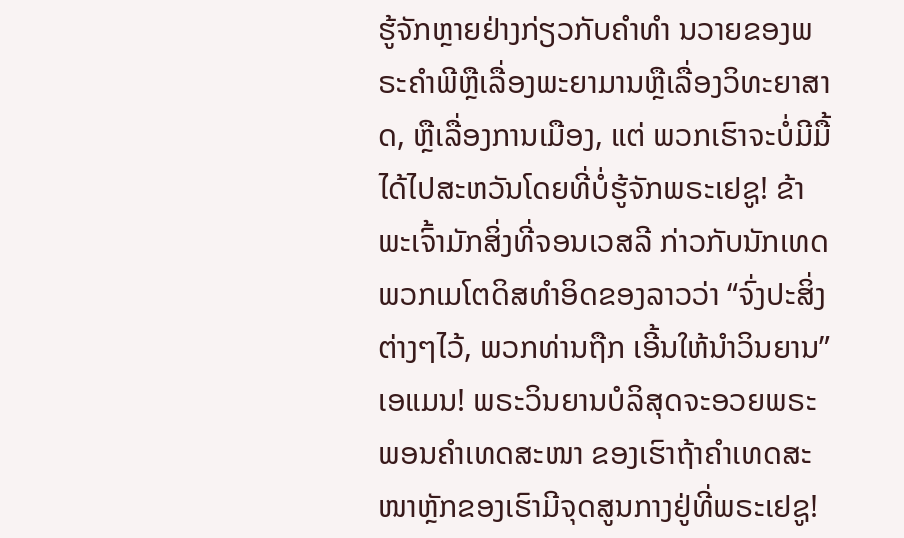ຮູ້ຈັກຫຼາຍຢ່າງກ່ຽວກັບຄໍາທໍາ ນວາຍຂອງພຣະຄໍາພີຫຼືເລື່ອງພະຍາມານຫຼືເລື່ອງວິທະຍາສາດ, ຫຼືເລື່ອງການເມືອງ, ແຕ່ ພວກເຮົາຈະບໍ່ມີມື້ໄດ້ໄປສະຫວັນໂດຍທີ່ບໍ່ຮູ້ຈັກພຣະເຢຊູ! ຂ້າພະເຈົ້າມັກສິ່ງທີ່ຈອນເວສລີ ກ່າວກັບນັກເທດພວກເມໂຕດິສທໍາອິດຂອງລາວວ່າ “ຈົ່ງປະສິ່ງຕ່າງໆໄວ້, ພວກທ່ານຖືກ ເອີ້ນໃຫ້ນໍາວິນຍານ” ເອແມນ! ພຣະວິນຍານບໍລິສຸດຈະອວຍພຣະພອນຄໍາເທດສະໜາ ຂອງເຮົາຖ້າຄໍາເທດສະໜາຫຼັກຂອງເຮົາມີຈຸດສູນກາງຢູ່ທີ່ພຣະເຢຊູ!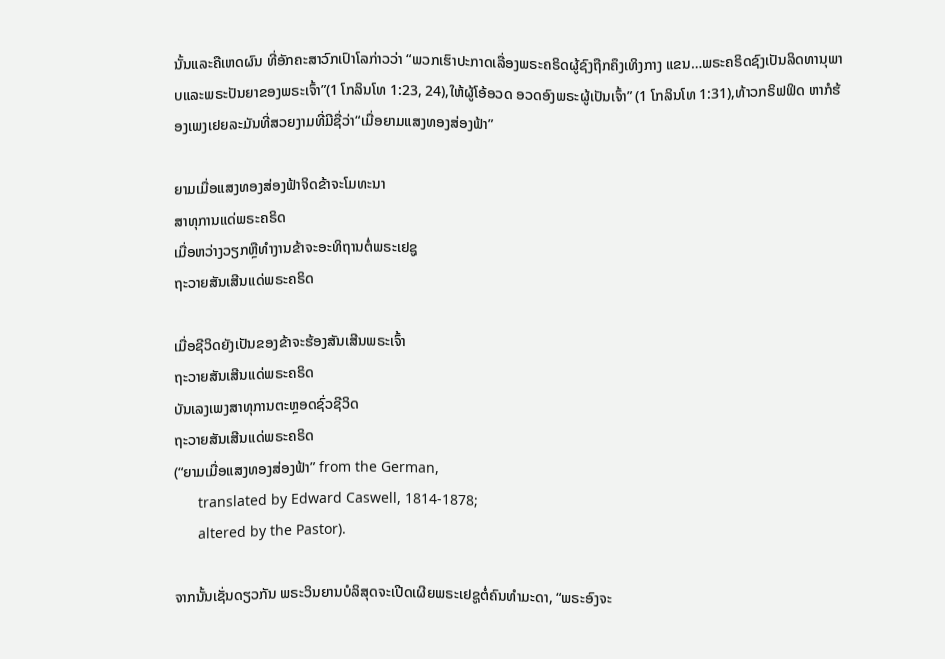ນັ້ນແລະຄືເຫດຜົນ ທີ່ອັກຄະສາວົກເປົາໂລກ່າວວ່າ “ພວກເຮົາປະກາດເລື່ອງພຣະຄຣິດຜູ້ຊົງຖືກຄຶງເທິງກາງ ແຂນ…ພຣະຄຣິດຊົງເປັນລິດທານຸພາບແລະພຣະປັນຍາຂອງພຣະເຈົ້າ”(1 ໂກລິນໂທ 1:23, 24),ໃຫ້ຜູ້ໂອ້ອວດ ອວດອົງພຣະຜູ້ເປັນເຈົ້າ” (1 ໂກລິນໂທ 1:31),ທ້າວກຣິຟຟິດ ຫາກໍຮ້ອງເພງເຢຍລະມັນທີ່ສວຍງາມທີ່ມີຊື່ວ່າ“ເມື່ອຍາມແສງທອງສ່ອງຟ້າ”

ຍາມເມື່ອແສງທອງສ່ອງຟ້າຈິດຂ້າຈະໂມທະນາ
ສາທຸການແດ່ພຣະຄຣິດ
ເມື່ອຫວ່າງວຽກຫຼືທໍາງານຂ້າຈະອະທິຖານຕໍ່ພຣະເຢຊູ
ຖະວາຍສັນເສີນແດ່ພຣະຄຣິດ

ເມື່ອຊີວິດຍັງເປັນຂອງຂ້າຈະຮ້ອງສັນເສີນພຣະເຈົ້າ
ຖະວາຍສັນເສີນແດ່ພຣະຄຣິດ
ບັນເລງເພງສາທຸການຕະຫຼອດຊົ່ວຊີວິດ
ຖະວາຍສັນເສີນແດ່ພຣະຄຣິດ
(“ຍາມເມື່ອແສງທອງສ່ອງຟ້າ” from the German,
      translated by Edward Caswell, 1814-1878;
      altered by the Pastor).

ຈາກນັ້ນເຊັ່ນດຽວກັນ ພຣະວິນຍານບໍລິສຸດຈະເປີດເຜີຍພຣະເຢຊູຕໍ່ຄົນທໍາມະດາ, “ພຣະອົງຈະ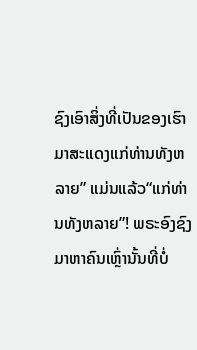ຊົງເອົາສິ່ງທີ່ເປັນຂອງເຮົາມາສະແດງແກ່ທ່ານທັງຫລາຍ” ແມ່ນແລ້ວ“ແກ່ທ່ານທັງຫລາຍ”! ພຣະອົງຊົງມາຫາຄົນເຫຼົ່ານັ້ນທີ່ບໍ່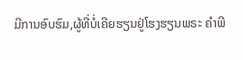ມີການອົບຮົມ,ຜູ້ທີ່ບໍ່ເຄີຍຮຽນຢູ່ໂຮງຮຽນພຣະ ຄໍາພີ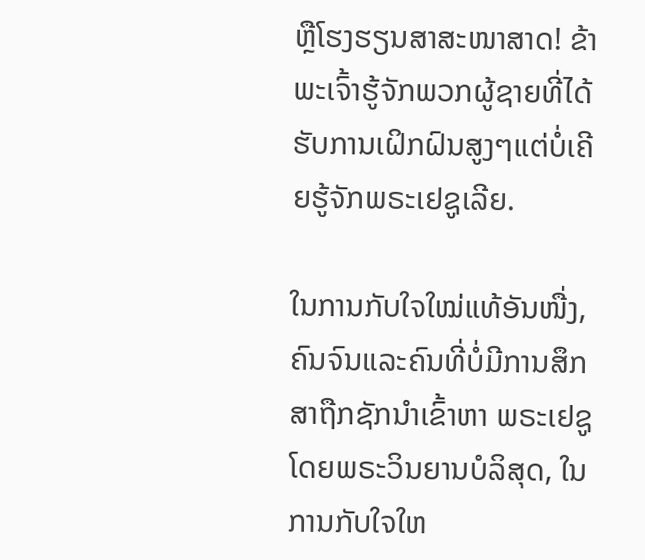ຫຼືໂຮງຮຽນສາສະໜາສາດ! ຂ້າພະເຈົ້າຮູ້ຈັກພວກຜູ້ຊາຍທີ່ໄດ້ຮັບການເຝິກຝົນສູງໆແຕ່ບໍ່ເຄີຍຮູ້ຈັກພຣະເຢຊູເລີຍ.

ໃນການກັບໃຈໃໝ່ແທ້ອັນໜື່ງ, ຄົນຈົນແລະຄົນທີ່ບໍ່ມີການສຶກສາຖືກຊັກນໍາເຂົ້າຫາ ພຣະເຢຊູໂດຍພຣະວິນຍານບໍລິສຸດ, ໃນການກັບໃຈໃຫ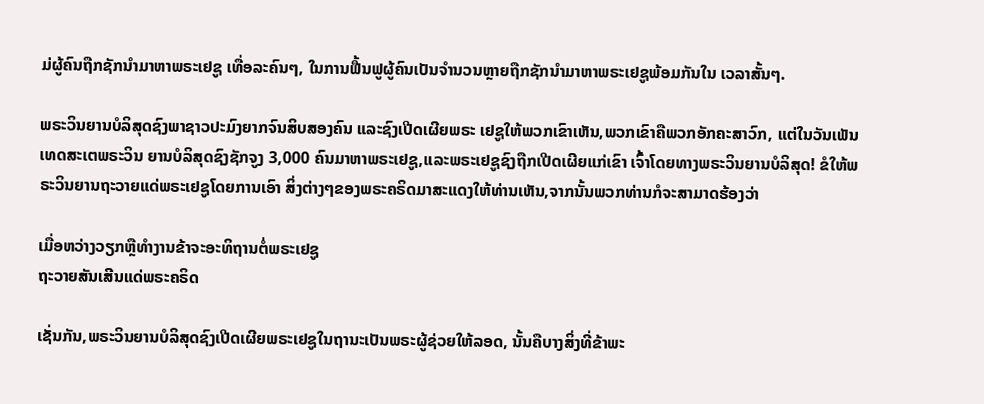ມ່ຜູ້ຄົນຖືກຊັກນໍາມາຫາພຣະເຢຊູ ເທື່ອລະຄົນໆ, ໃນການຟື້ນຟູຜູ້ຄົນເປັນຈໍານວນຫຼາຍຖືກຊັກນໍາມາຫາພຣະເຢຊູພ້ອມກັນໃນ ເວລາສັ້ນໆ.

ພຣະວິນຍານບໍລິສຸດຊົງພາຊາວປະມົງຍາກຈົນສິບສອງຄົນ ແລະຊົງເປີດເຜີຍພຣະ ເຢຊູໃຫ້ພວກເຂົາເຫັນ,ພວກເຂົາຄືພວກອັກຄະສາວົກ, ແຕ່ໃນວັນເພັນເທດສະເຕພຣະວິນ ຍານບໍລິສຸດຊົງຊັກຈູງ 3,000 ຄົນມາຫາພຣະເຢຊູ,ແລະພຣະເຢຊູຊົງຖືກເປີດເຜີຍແກ່ເຂົາ ເຈົ້າໂດຍທາງພຣະວິນຍານບໍລິສຸດ! ຂໍໃຫ້ພຣະວິນຍານຖະວາຍແດ່ພຣະເຢຊູໂດຍການເອົາ ສິ່ງຕ່າງໆຂອງພຣະຄຣິດມາສະແດງໃຫ້ທ່ານເຫັນ,ຈາກນັ້ນພວກທ່ານກໍຈະສາມາດຮ້ອງວ່າ

ເມື່ອຫວ່າງວຽກຫຼືທໍາງານຂ້າຈະອະທິຖານຕໍ່ພຣະເຢຊູ
ຖະວາຍສັນເສີນແດ່ພຣະຄຣິດ

ເຊັ່ນກັນ,ພຣະວິນຍານບໍລິສຸດຊົງເປີດເຜີຍພຣະເຢຊູໃນຖານະເປັນພຣະຜູ້ຊ່ວຍໃຫ້ລອດ, ນັ້ນຄືບາງສິ່ງທີ່ຂ້າພະ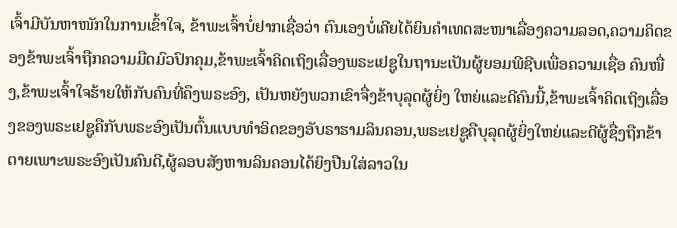ເຈົ້າມີບັນຫາໜັກໃນການເຂົ້າໃຈ, ຂ້າພະເຈົ້າບໍ່ຢາກເຊື່ອວ່າ ຕົນເອງບໍ່ເຄີຍໄດ້ຍິນຄໍາເທດສະໜາເລື່ອງຄວາມລອດ,ຄວາມຄິດຂອງຂ້າພະເຈົ້າຖືກຄວາມມືດມົວປົກຄຸມ,ຂ້າພະເຈົ້າຄິດເຖິງເລື່ອງພຣະເຢຊູໃນຖານະເປັນຜູ້ຍອມພີຊີບເພື່ອຄວາມເຊື່ອ ຄົນໜື່ງ,ຂ້າພະເຈົ້າໃຈຮ້າຍໃຫ້ກັບຄົນທີ່ຄຶງພຣະອົງ, ເປັນຫຍັງພວກເຂົາຈື່ງຂ້າບຸລຸດຜູ້ຍິ່ງ ໃຫຍ່ແລະດີຄົນນີ້,ຂ້າພະເຈົ້າຄິດເຖິງເລື່ອງຂອງພຣະເຢຊູຄືກັບພຣະອົງເປັນຕົ້ນແບບທໍາອິດຂອງອັບຣາຮາມລິນຄອນ,ພຣະເຢຊູຄືບຸລຸດຜູ້ຍິ່ງໃຫຍ່ແລະດີຜູ້ຊື່ງຖືກຂ້າຕາຍເພາະພຣະອົງເປັນຄົນດີ,ຜູ້ລອບສັງຫານລິນຄອນໄດ້ຍິງປືນໃສ່ລາວໃນ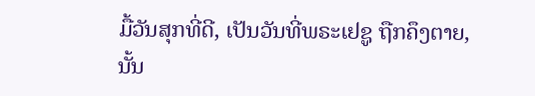ມື້ວັນສຸກທີ່ດີ, ເປັນວັນທີ່ພຣະເຢຊູ ຖືກຄຶງຕາຍ,ນັ້ນ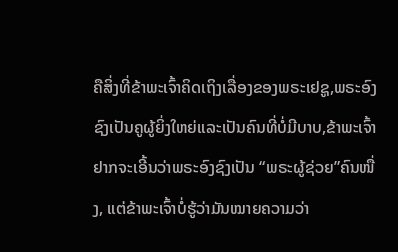ຄືສິ່ງທີ່ຂ້າພະເຈົ້າຄິດເຖິງເລື່ອງຂອງພຣະເຢຊູ,ພຣະອົງຊົງເປັນຄູຜູ້ຍິ່ງໃຫຍ່ແລະເປັນຄົນທີ່ບໍ່ມີບາບ,ຂ້າພະເຈົ້າຢາກຈະເອີ້ນວ່າພຣະອົງຊົງເປັນ “ພຣະຜູ້ຊ່ວຍ”ຄົນໜື່ງ, ແຕ່ຂ້າພະເຈົ້າບໍ່ຮູ້ວ່າມັນໝາຍຄວາມວ່າ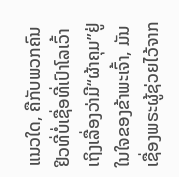ແນວໃດ, ຄືກັບພວກຄົນຢິວທີ່ບໍ່ເຊື່ອທີ່ເປົາໂລເວົ້າ ເຖິງເລື່ອງວ່າມີ“ຜ້າຄຸມ”ຢູ່ໃນໃຈຂອງຂ້າພະເຈົ້າ, ມັນເຊື່ອງພຣະຜູ້ຊ່ວຍໄວ້ຈາກ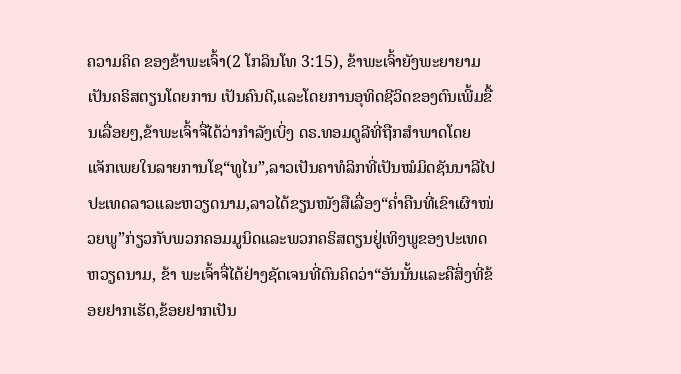ຄວາມຄິດ ຂອງຂ້າພະເຈົ້າ(2 ໂກລິນໂທ 3:15), ຂ້າພະເຈົ້າຍັງພະຍາຍາມເປັນຄຣິສຕຽນໂດຍການ ເປັນຄົນດີ,ແລະໂດຍການອຸທິດຊີວິດຂອງຕົນເພີ້ມຂື້ນເລື່ອຍໆ,ຂ້າພະເຈົ້າຈື່ໄດ້ວ່າກໍາລັງເບິ່ງ ດຣ.ທອມດູລີທີ່ຖືກສໍາພາດໂດຍແຈັກເພຍໃນລາຍການໂຊ“ທູໄນ”,ລາວເປັນຄາທໍລິກທີ່ເປັນໝໍມິດຊັນນາລີໄປປະເທດລາວແລະຫວຽດນາມ,ລາວໄດ້ຂຽນໜັງສືເລື່ອງ“ຄໍ່າຄືນທີ່ເຂົາເຜົາໜ່ວຍພູ”ກ່ຽວກັບພວກຄອມມູນິດແລະພວກຄຣິສຕຽນຢູ່ເທິງພູຂອງປະເທດຫວຽດນາມ, ຂ້າ ພະເຈົ້າຈື່ໄດ້ຢ່າງຊັດເຈນທີ່ຕົນຄິດວ່າ“ອັນນັ້ນແລະຄືສິ່ງທີ່ຂ້ອຍຢາກເຮັດ,ຂ້ອຍຢາກເປັນ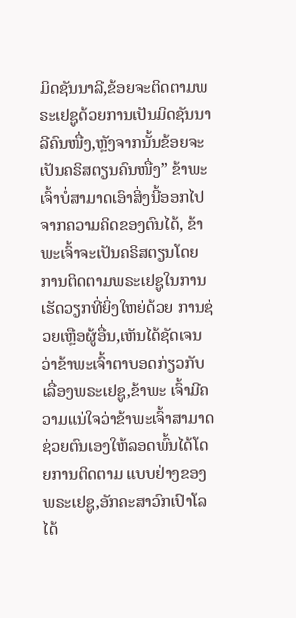ມິດຊັນນາລີ,ຂ້ອຍຈະຕິດຕາມພຣະເຢຊູດ້ວຍການເປັນມິດຊັນນາລີຄົນໜື່ງ,ຫຼັງຈາກນັ້ນຂ້ອຍຈະເປັນຄຣິສຕຽນຄົນໜື່ງ” ຂ້າພະເຈົ້າບໍ່ສາມາດເອົາສິ່ງນີ້ອອກໄປຈາກຄວາມຄິດຂອງຕົນໄດ້, ຂ້າພະເຈົ້າຈະເປັນຄຣິສຕຽນໂດຍການຕິດຕາມພຣະເຢຊູໃນການເຮັດວຽກທີ່ຍິ່ງໃຫຍ່ດ້ວຍ ການຊ່ວຍເຫຼືອຜູ້ອື່ນ,ເຫັນໄດ້ຊັດເຈນວ່າຂ້າພະເຈົ້າຕາບອດກ່ຽວກັບເລື່ອງພຣະເຢຊູ,ຂ້າພະ ເຈົ້າມີຄວາມແນ່ໃຈວ່າຂ້າພະເຈົ້າສາມາດຊ່ວຍຕົນເອງໃຫ້ລອດພົ້ນໄດ້ໂດຍການຕິດຕາມ ແບບຢ່າງຂອງພຣະເຢຊູ,ອັກຄະສາວົກເປົາໂລໄດ້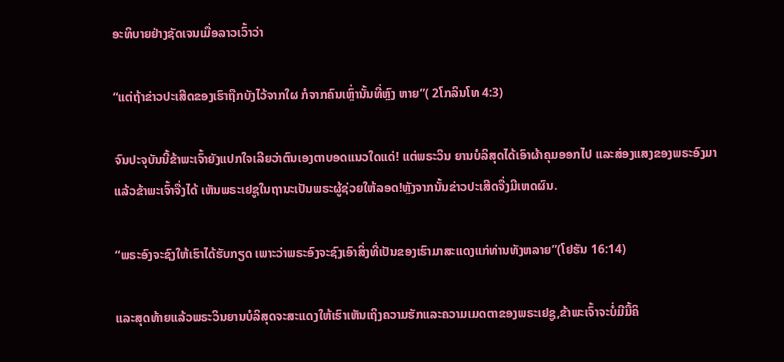ອະທິບາຍຢ່າງຊັດເຈນເມື່ອລາວເວົ້າວ່າ

“ແຕ່ຖ້າຂ່າວປະເສີດຂອງເຮົາຖືກບັງໄວ້ຈາກໃຜ ກໍຈາກຄົນເຫຼົ່ານັ້ນທີ່ຫຼົງ ຫາຍ”( 2ໂກລິນໂທ 4:3)

ຈົນປະຈຸບັນນີ້ຂ້າພະເຈົ້າຍັງແປກໃຈເລີຍວ່າຕົນເອງຕາບອດແນວໃດແດ່! ແຕ່ພຣະວິນ ຍານບໍລິສຸດໄດ້ເອົາຜ້າຄຸມອອກໄປ ແລະສ່ອງແສງຂອງພຣະອົງມາແລ້ວຂ້າພະເຈົ້າຈື່ງໄດ້ ເຫັນພຣະເຢຊູໃນຖານະເປັນພຣະຜູ້ຊ່ວຍໃຫ້ລອດ!ຫຼັງຈາກນັ້ນຂ່າວປະເສີດຈື່ງມີເຫດຜົນ.

“ພຣະອົງຈະຊົງໃຫ້ເຮົາໄດ້ຮັບກຽດ ເພາະວ່າພຣະອົງຈະຊົງເອົາສິ່ງທີ່ເປັນຂອງເຮົາມາສະແດງແກ່ທ່ານທັງຫລາຍ”(ໂຢຮັນ 16:14)

ແລະສຸດທ້າຍແລ້ວພຣະວິນຍານບໍລິສຸດຈະສະແດງໃຫ້ເຮົາເຫັນເຖິງຄວາມຮັກແລະຄວາມເມດຕາຂອງພຣະເຢຊູ,ຂ້າພະເຈົ້າຈະບໍ່ມີມື້ຄິ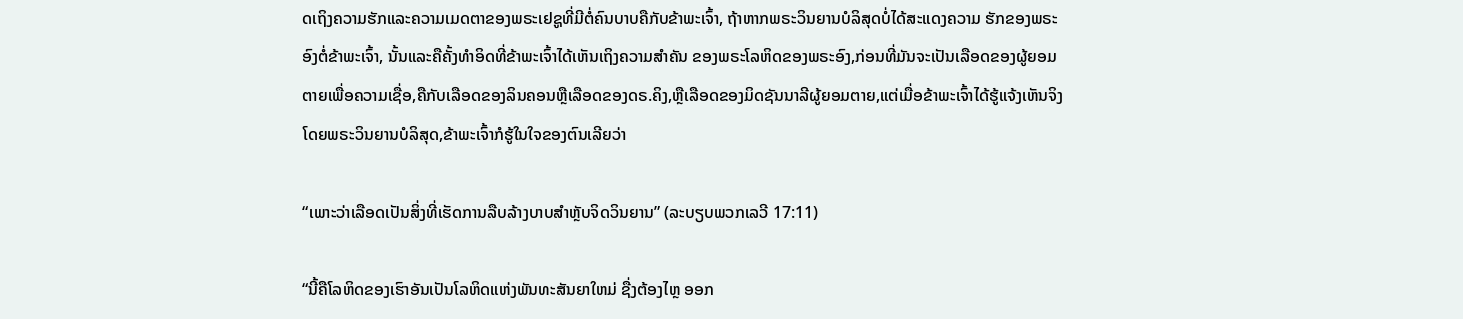ດເຖິງຄວາມຮັກແລະຄວາມເມດຕາຂອງພຣະເຢຊູທີ່ມີຕໍ່ຄົນບາບຄືກັບຂ້າພະເຈົ້າ, ຖ້າຫາກພຣະວິນຍານບໍລິສຸດບໍ່ໄດ້ສະແດງຄວາມ ຮັກຂອງພຣະອົງຕໍ່ຂ້າພະເຈົ້າ, ນັ້ນແລະຄືຄັ້ງທໍາອິດທີ່ຂ້າພະເຈົ້າໄດ້ເຫັນເຖິງຄວາມສໍາຄັນ ຂອງພຣະໂລຫິດຂອງພຣະອົງ,ກ່ອນທີ່ມັນຈະເປັນເລືອດຂອງຜູ້ຍອມຕາຍເພື່ອຄວາມເຊື່ອ,ຄືກັບເລືອດຂອງລິນຄອນຫຼືເລືອດຂອງດຣ.ຄິງ,ຫຼືເລືອດຂອງມິດຊັນນາລີຜູ້ຍອມຕາຍ,ແຕ່ເມື່ອຂ້າພະເຈົ້າໄດ້ຮູ້ແຈ້ງເຫັນຈິງໂດຍພຣະວິນຍານບໍລິສຸດ,ຂ້າພະເຈົ້າກໍຮູ້ໃນໃຈຂອງຕົນເລີຍວ່າ

“ເພາະວ່າເລືອດເປັນສິ່ງທີ່ເຮັດການລືບລ້າງບາບສໍາຫຼັບຈິດວິນຍານ” (ລະບຽບພວກເລວີ 17:11)

“ນີ້ຄືໂລຫິດຂອງເຮົາອັນເປັນໂລຫິດແຫ່ງພັນທະສັນຍາໃຫມ່ ຊື່ງຕ້ອງໄຫຼ ອອກ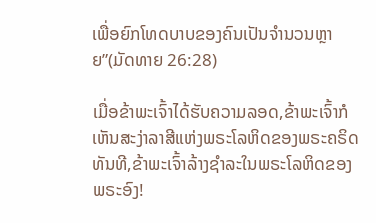ເພື່ອຍົກໂທດບາບຂອງຄົນເປັນຈໍານວນຫຼາຍ”(ມັດທາຍ 26:28)

ເມື່ອຂ້າພະເຈົ້າໄດ້ຮັບຄວາມລອດ,ຂ້າພະເຈົ້າກໍເຫັນສະງ່າລາສີແຫ່ງພຣະໂລຫິດຂອງພຣະຄຣິດທັນທີ,ຂ້າພະເຈົ້າລ້າງຊໍາລະໃນພຣະໂລຫິດຂອງພຣະອົງ!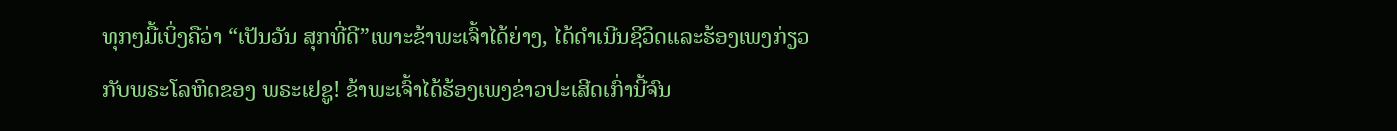ທຸກໆມື້ເບິ່ງຄືວ່າ “ເປັນວັນ ສຸກທີ່ດີ”ເພາະຂ້າພະເຈົ້າໄດ້ຍ່າງ, ໄດ້ດໍາເນີນຊີວິດແລະຮ້ອງເພງກ່ຽວກັບພຣະໂລຫິດຂອງ ພຣະເຢຊູ! ຂ້າພະເຈົ້າໄດ້ຮ້ອງເພງຂ່າວປະເສີດເກົ່ານີ້ຈົນ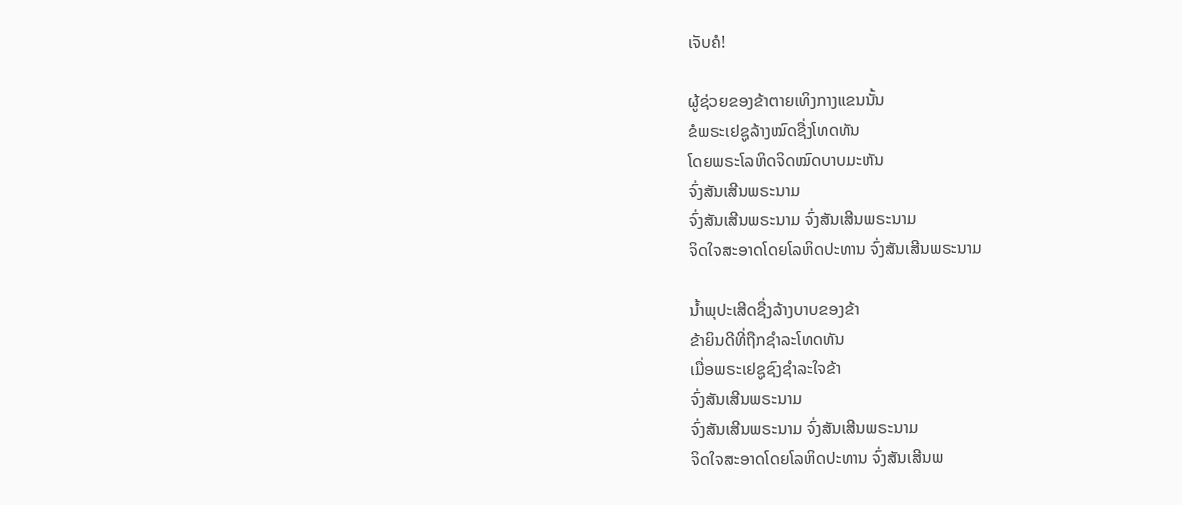ເຈັບຄໍ!

ຜູ້ຊ່ວຍຂອງຂ້າຕາຍເທິງກາງແຂນນັ້ນ
ຂໍພຣະເຢຊູລ້າງໝົດຊື່ງໂທດທັນ
ໂດຍພຣະໂລຫິດຈິດໝົດບາບມະຫັນ
ຈົ່ງສັນເສີນພຣະນາມ
ຈົ່ງສັນເສີນພຣະນາມ ຈົ່ງສັນເສີນພຣະນາມ
ຈິດໃຈສະອາດໂດຍໂລຫິດປະທານ ຈົ່ງສັນເສີນພຣະນາມ

ນໍ້າພຸປະເສີດຊື່ງລ້າງບາບຂອງຂ້າ
ຂ້າຍິນດີທີ່ຖືກຊໍາລະໂທດທັນ
ເມື່ອພຣະເຢຊູຊົງຊໍາລະໃຈຂ້າ
ຈົ່ງສັນເສີນພຣະນາມ
ຈົ່ງສັນເສີນພຣະນາມ ຈົ່ງສັນເສີນພຣະນາມ
ຈິດໃຈສະອາດໂດຍໂລຫິດປະທານ ຈົ່ງສັນເສີນພ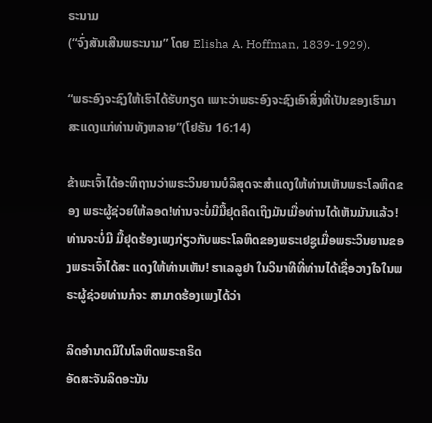ຣະນາມ
(“ຈົ່ງສັນເສີນພຣະນາມ” ໂດຍ Elisha A. Hoffman, 1839-1929).

“ພຣະອົງຈະຊົງໃຫ້ເຮົາໄດ້ຮັບກຽດ ເພາະວ່າພຣະອົງຈະຊົງເອົາສິ່ງທີ່ເປັນຂອງເຮົາມາສະແດງແກ່ທ່ານທັງຫລາຍ”(ໂຢຮັນ 16:14)

ຂ້າພະເຈົ້າໄດ້ອະທິຖານວ່າພຣະວິນຍານບໍລິສຸດຈະສໍາແດງໃຫ້ທ່ານເຫັນພຣະໂລຫິດຂອງ ພຣະຜູ້ຊ່ວຍໃຫ້ລອດ!ທ່ານຈະບໍ່ມີມື້ຢຸດຄິດເຖິງມັນເມື່ອທ່ານໄດ້ເຫັນມັນແລ້ວ! ທ່ານຈະບໍ່ມີ ມື້ຢຸດຮ້ອງເພງກ່ຽວກັບພຣະໂລຫິດຂອງພຣະເຢຊູເມື່ອພຣະວິນຍານຂອງພຣະເຈົ້າໄດ້ສະ ແດງໃຫ້ທ່ານເຫັນ! ຮາເລລູຢາ ໃນວິນາທີທີ່ທ່ານໄດ້ເຊື່ອວາງໃຈໃນພຣະຜູ້ຊ່ວຍທ່ານກໍຈະ ສາມາດຮ້ອງເພງໄດ້ວ່າ

ລິດອໍານາດມີໃນໂລຫິດພຣະຄຣິດ
ອັດສະຈັນລິດອະນັນ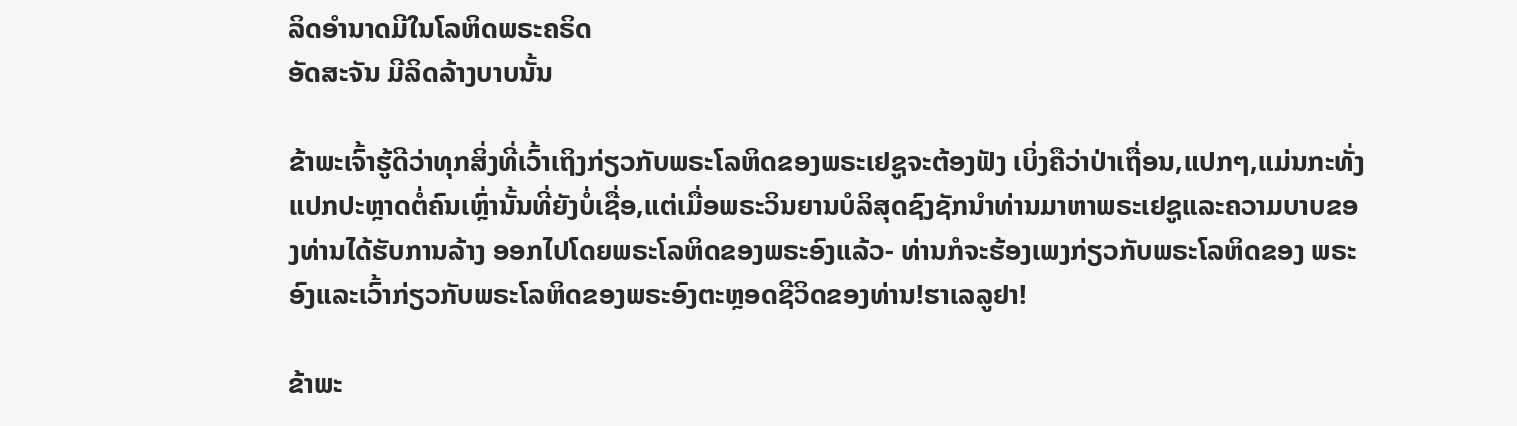ລິດອໍານາດມີໃນໂລຫິດພຣະຄຣິດ
ອັດສະຈັນ ມີລິດລ້າງບາບນັ້ນ

ຂ້າພະເຈົ້າຮູ້ດີວ່າທຸກສິ່ງທີ່ເວົ້າເຖິງກ່ຽວກັບພຣະໂລຫິດຂອງພຣະເຢຊູຈະຕ້ອງຟັງ ເບິ່ງຄືວ່າປ່າເຖື່ອນ,ແປກໆ,ແມ່ນກະທັ່ງແປກປະຫຼາດຕໍ່ຄົນເຫຼົ່ານັ້ນທີ່ຍັງບໍ່ເຊື່ອ,ແຕ່ເມື່ອພຣະວິນຍານບໍລິສຸດຊົງຊັກນໍາທ່ານມາຫາພຣະເຢຊູແລະຄວາມບາບຂອງທ່ານໄດ້ຮັບການລ້າງ ອອກໄປໂດຍພຣະໂລຫິດຂອງພຣະອົງແລ້ວ- ທ່ານກໍຈະຮ້ອງເພງກ່ຽວກັບພຣະໂລຫິດຂອງ ພຣະອົງແລະເວົ້າກ່ຽວກັບພຣະໂລຫິດຂອງພຣະອົງຕະຫຼອດຊີວິດຂອງທ່ານ!ຮາເລລູຢາ!

ຂ້າພະ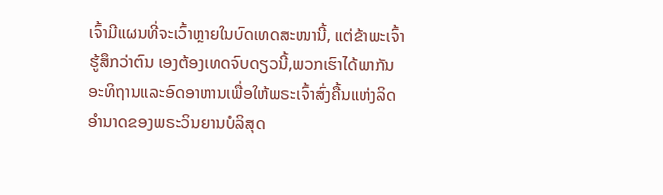ເຈົ້າມີແຜນທີ່ຈະເວົ້າຫຼາຍໃນບົດເທດສະໜານີ້, ແຕ່ຂ້າພະເຈົ້າຮູ້ສຶກວ່າຕົນ ເອງຕ້ອງເທດຈົບດຽວນີ້,ພວກເຮົາໄດ້ພາກັນອະທິຖານແລະອົດອາຫານເພື່ອໃຫ້ພຣະເຈົ້າສົ່ງຄື້ນແຫ່ງລິດອໍານາດຂອງພຣະວິນຍານບໍລິສຸດ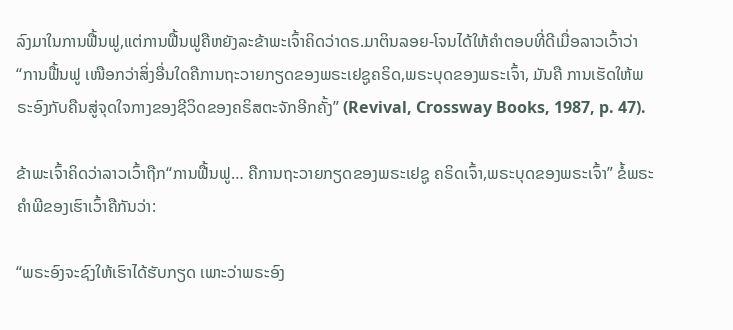ລົງມາໃນການຟື້ນຟູ,ແຕ່ການຟື້ນຟູຄືຫຍັງລະຂ້າພະເຈົ້າຄິດວ່າດຣ.ມາຕິນລອຍ-ໂຈນໄດ້ໃຫ້ຄໍາຕອບທີ່ດີເມື່ອລາວເວົ້າວ່າ “ການຟື້ນຟູ ເໜືອກວ່າສິ່ງອື່ນໃດຄືການຖະວາຍກຽດຂອງພຣະເຢຊູຄຣິດ,ພຣະບຸດຂອງພຣະເຈົ້າ, ມັນຄື ການເຮັດໃຫ້ພຣະອົງກັບຄືນສູ່ຈຸດໃຈກາງຂອງຊີວິດຂອງຄຣິສຕະຈັກອີກຄັ້ງ” (Revival, Crossway Books, 1987, p. 47).

ຂ້າພະເຈົ້າຄິດວ່າລາວເວົ້າຖືກ“ການຟື້ນຟູ… ຄືການຖະວາຍກຽດຂອງພຣະເຢຊູ ຄຣິດເຈົ້າ,ພຣະບຸດຂອງພຣະເຈົ້າ” ຂໍ້ພຣະຄໍາພີຂອງເຮົາເວົ້າຄືກັນວ່າ:

“ພຣະອົງຈະຊົງໃຫ້ເຮົາໄດ້ຮັບກຽດ ເພາະວ່າພຣະອົງ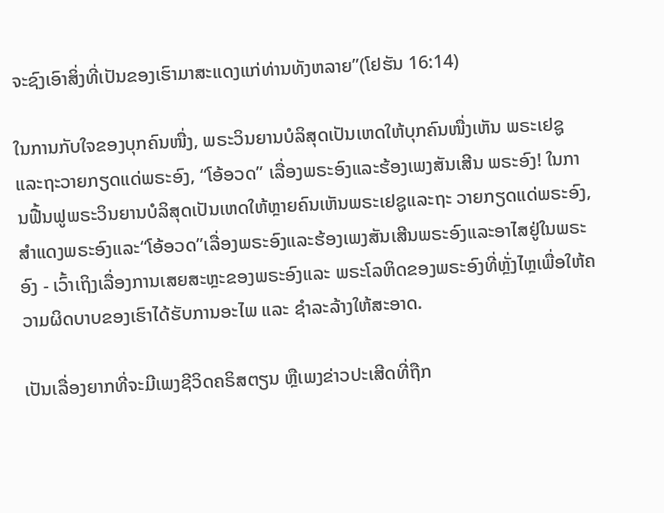ຈະຊົງເອົາສິ່ງທີ່ເປັນຂອງເຮົາມາສະແດງແກ່ທ່ານທັງຫລາຍ”(ໂຢຮັນ 16:14)

ໃນການກັບໃຈຂອງບຸກຄົນໜື່ງ, ພຣະວິນຍານບໍລິສຸດເປັນເຫດໃຫ້ບຸກຄົນໜື່ງເຫັນ ພຣະເຢຊູແລະຖະວາຍກຽດແດ່ພຣະອົງ, “ໂອ້ອວດ” ເລື່ອງພຣະອົງແລະຮ້ອງເພງສັນເສີນ ພຣະອົງ! ໃນການຟື້ນຟູພຣະວິນຍານບໍລິສຸດເປັນເຫດໃຫ້ຫຼາຍຄົນເຫັນພຣະເຢຊູແລະຖະ ວາຍກຽດແດ່ພຣະອົງ,ສໍາແດງພຣະອົງແລະ“ໂອ້ອວດ”ເລື່ອງພຣະອົງແລະຮ້ອງເພງສັນເສີນພຣະອົງແລະອາໄສຢູ່ໃນພຣະອົງ - ເວົ້າເຖິງເລື່ອງການເສຍສະຫຼະຂອງພຣະອົງແລະ ພຣະໂລຫິດຂອງພຣະອົງທີ່ຫຼັ່ງໄຫຼເພື່ອໃຫ້ຄວາມຜິດບາບຂອງເຮົາໄດ້ຮັບການອະໄພ ແລະ ຊໍາລະລ້າງໃຫ້ສະອາດ.

ເປັນເລື່ອງຍາກທີ່ຈະມີເພງຊີວິດຄຣິສຕຽນ ຫຼືເພງຂ່າວປະເສີດທີ່ຖືກ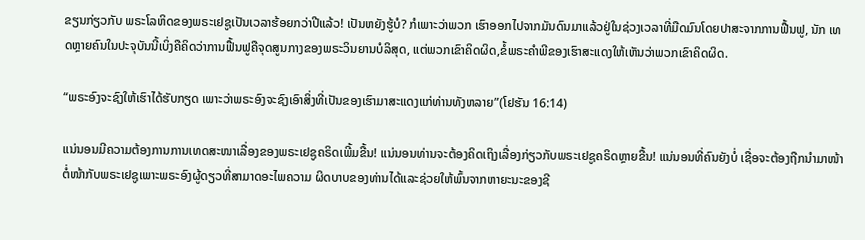ຂຽນກ່ຽວກັບ ພຣະໂລຫິດຂອງພຣະເຢຊູເປັນເວລາຮ້ອຍກວ່າປີແລ້ວ! ເປັນຫຍັງຮູ້ບໍ? ກໍເພາະວ່າພວກ ເຮົາອອກໄປຈາກມັນດົນມາແລ້ວຢູ່ໃນຊ່ວງເວລາທີ່ມືດມົນໂດຍປາສະຈາກການຟື້ນຟູ, ນັກ ເທດຫຼາຍຄົນໃນປະຈຸບັນນີ້ເບິ່ງຄືຄິດວ່າການຟື້ນຟູຄືຈຸດສູນກາງຂອງພຣະວິນຍານບໍລິສຸດ, ແຕ່ພວກເຂົາຄິດຜິດ,ຂໍ້ພຣະຄໍາພີຂອງເຮົາສະແດງໃຫ້ເຫັນວ່າພວກເຂົາຄິດຜິດ.

“ພຣະອົງຈະຊົງໃຫ້ເຮົາໄດ້ຮັບກຽດ ເພາະວ່າພຣະອົງຈະຊົງເອົາສິ່ງທີ່ເປັນຂອງເຮົາມາສະແດງແກ່ທ່ານທັງຫລາຍ”(ໂຢຮັນ 16:14)

ແນ່ນອນມີຄວາມຕ້ອງການການເທດສະໜາເລື່ອງຂອງພຣະເຢຊູຄຣິດເພີ້ມຂື້ນ! ແນ່ນອນທ່ານຈະຕ້ອງຄິດເຖິງເລື່ອງກ່ຽວກັບພຣະເຢຊູຄຣິດຫຼາຍຂື້ນ! ແນ່ນອນທີ່ຄົນຍັງບໍ່ ເຊື່ອຈະຕ້ອງຖືກນໍາມາໜ້າຕໍ່ໜ້າກັບພຣະເຢຊູເພາະພຣະອົງຜູ້ດຽວທີ່ສາມາດອະໄພຄວາມ ຜິດບາບຂອງທ່ານໄດ້ແລະຊ່ວຍໃຫ້ພົ້ນຈາກຫາຍະນະຂອງຊີ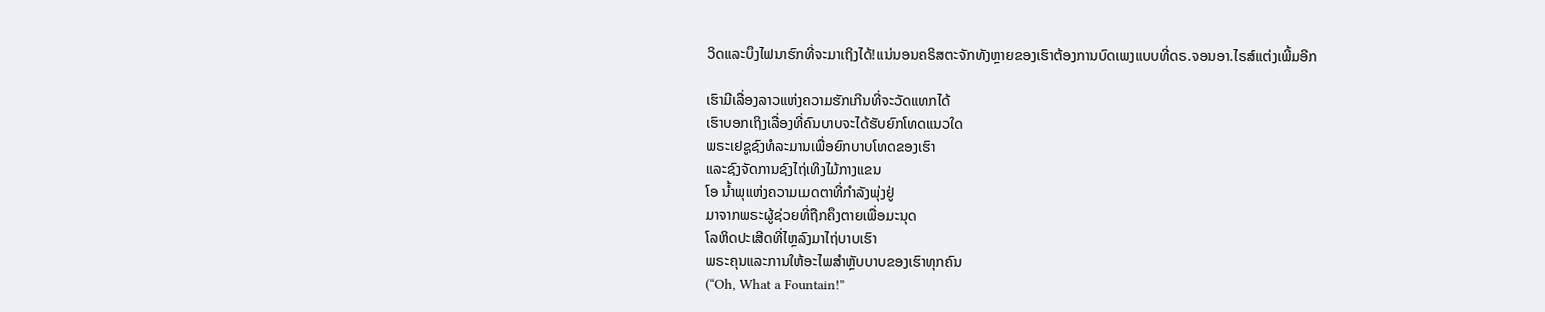ວິດແລະບຶງໄຟນາຮົກທີ່ຈະມາເຖິງໄດ້!ແນ່ນອນຄຣິສຕະຈັກທັງຫຼາຍຂອງເຮົາຕ້ອງການບົດເພງແບບທີ່ດຣ.ຈອນອາ.ໄຣສ໌ແຕ່ງເພີ້ມອີກ

ເຮົາມີເລື່ອງລາວແຫ່ງຄວາມຮັກເກີນທີ່ຈະວັດແທກໄດ້
ເຮົາບອກເຖິງເລື່ອງທີ່ຄົນບາບຈະໄດ້ຮັບຍົກໂທດແນວໃດ
ພຣະເຢຊູຊົງທໍລະມານເພື່ອຍົກບາບໂທດຂອງເຮົາ
ແລະຊົງຈັດການຊົງໄຖ່ເທິງໄມ້ກາງແຂນ
ໂອ ນໍ້າພຸແຫ່ງຄວາມເມດຕາທີ່ກໍາລັງພຸ່ງຢູ່
ມາຈາກພຣະຜູ້ຊ່ວຍທີ່ຖືກຄຶງຕາຍເພື່ອມະນຸດ
ໂລຫິດປະເສີດທີ່ໄຫຼລົງມາໄຖ່ບາບເຮົາ
ພຣະຄຸນແລະການໃຫ້ອະໄພສໍາຫຼັບບາບຂອງເຮົາທຸກຄົນ
(“Oh, What a Fountain!”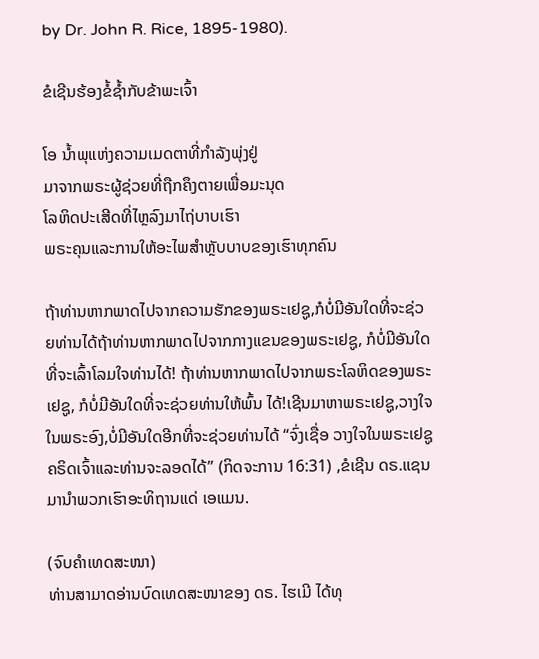by Dr. John R. Rice, 1895-1980).

ຂໍເຊີນຮ້ອງຂໍ້ຊ້ຳກັບຂ້າພະເຈົ້າ

ໂອ ນໍ້າພຸແຫ່ງຄວາມເມດຕາທີ່ກໍາລັງພຸ່ງຢູ່
ມາຈາກພຣະຜູ້ຊ່ວຍທີ່ຖືກຄຶງຕາຍເພື່ອມະນຸດ
ໂລຫິດປະເສີດທີ່ໄຫຼລົງມາໄຖ່ບາບເຮົາ
ພຣະຄຸນແລະການໃຫ້ອະໄພສໍາຫຼັບບາບຂອງເຮົາທຸກຄົນ

ຖ້າທ່ານຫາກພາດໄປຈາກຄວາມຮັກຂອງພຣະເຢຊູ,ກໍບໍ່ມີອັນໃດທີ່ຈະຊ່ວຍທ່ານໄດ້ຖ້າທ່ານຫາກພາດໄປຈາກກາງແຂນຂອງພຣະເຢຊູ, ກໍບໍ່ມີອັນໃດທີ່ຈະເລົ້າໂລມໃຈທ່ານໄດ້! ຖ້າທ່ານຫາກພາດໄປຈາກພຣະໂລຫິດຂອງພຣະເຢຊູ, ກໍບໍ່ມີອັນໃດທີ່ຈະຊ່ວຍທ່ານໃຫ້ພົ້ນ ໄດ້!ເຊີນມາຫາພຣະເຢຊູ,ວາງໃຈໃນພຣະອົງ,ບໍ່ມີອັນໃດອີກທີ່ຈະຊ່ວຍທ່ານໄດ້ “ຈົ່ງເຊື່ອ ວາງໃຈໃນພຣະເຢຊູຄຣິດເຈົ້າແລະທ່ານຈະລອດໄດ້” (ກິດຈະການ 16:31) ,ຂໍເຊີນ ດຣ.ແຊນ ມານໍາພວກເຮົາອະທິຖານແດ່ ເອແມນ.

(ຈົບຄຳເທດສະໜາ)
ທ່ານສາມາດອ່ານບົດເທດສະໜາຂອງ ດຣ. ໄຮເມີ ໄດ້ທຸ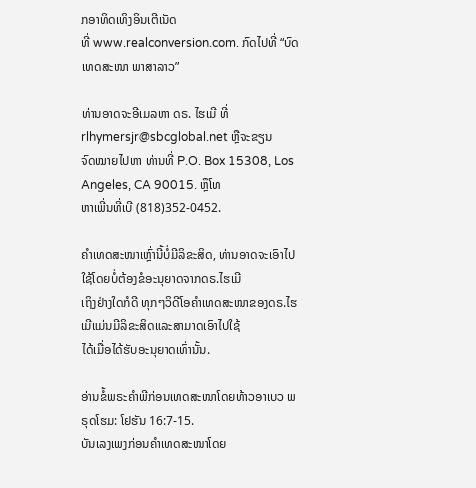ກອາທິດເທິງອິນເຕີເນັດ
ທີ່ www.realconversion.com. ກົດໄປທີ່ “ບົດເທດສະໜາ ພາສາລາວ”

ທ່ານອາດຈະອີເມລຫາ ດຣ. ໄຮເມີ ທີ່ rlhymersjr@sbcglobal.net ຫຼືຈະຂຽນ
ຈົດໝາຍໄປຫາ ທ່ານທີ່ P.O. Box 15308, Los Angeles, CA 90015. ຫຼຶໂທ
ຫາເພີ່ນທີ່ເບີ (818)352-0452.

ຄໍາເທດສະໜາເຫຼົ່ານີ້ບໍ່ມີລິຂະສິດ, ທ່ານອາດຈະເອົາໄປໃຊ້ໂດຍບໍ່ຕ້ອງຂໍອະນຸຍາດຈາກດຣ.ໄຮເມີ
ເຖິງຢ່າງໃດກໍດີ ທຸກໆວິດີໂອຄໍາເທດສະໜາຂອງດຣ.ໄຮເມີແມ່ນມີລິຂະສິດແລະສາມາດເອົາໄປໃຊ້
ໄດ້ເມື່ອໄດ້ຮັບອະນຸຍາດເທົ່ານັ້ນ.

ອ່ານຂໍ້ພຣະຄຳພີກ່ອນເທດສະໜາໂດຍທ້າວອາເບວ ພຣຸດໂຮມ: ໂຢຮັນ 16:7-15.
ບັນເລງເພງກ່ອນຄໍາເທດສະໜາໂດຍ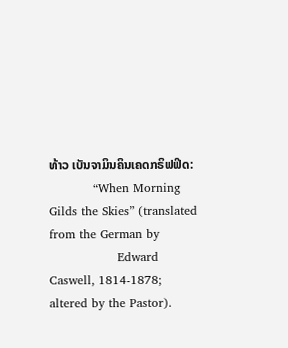ທ້າວ ເບັນຈາມິນຄິນເຄດກຣິຟຟິດ:
           “When Morning Gilds the Skies” (translated from the German by
                 Edward Caswell, 1814-1878; altered by the Pastor).